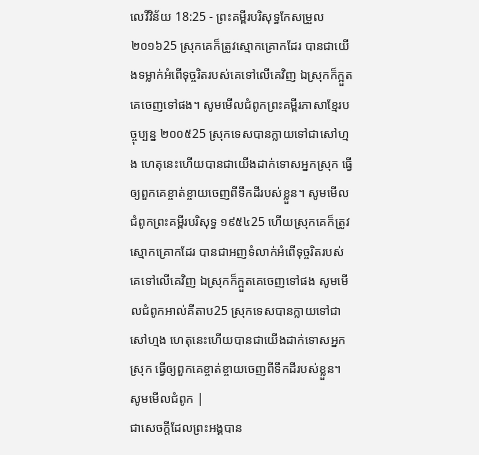លេវីវិន័យ 18:25 - ព្រះគម្ពីរបរិសុទ្ធកែសម្រួល ២០១៦25 ស្រុកគេក៏ត្រូវស្មោកគ្រោកដែរ បានជាយើងទម្លាក់អំពើទុច្ចរិតរបស់គេទៅលើគេវិញ ឯស្រុកក៏ក្អួតគេចេញទៅផង។ សូមមើលជំពូកព្រះគម្ពីរភាសាខ្មែរបច្ចុប្បន្ន ២០០៥25 ស្រុកទេសបានក្លាយទៅជាសៅហ្មង ហេតុនេះហើយបានជាយើងដាក់ទោសអ្នកស្រុក ធ្វើឲ្យពួកគេខ្ចាត់ខ្ចាយចេញពីទឹកដីរបស់ខ្លួន។ សូមមើលជំពូកព្រះគម្ពីរបរិសុទ្ធ ១៩៥៤25 ហើយស្រុកគេក៏ត្រូវស្មោកគ្រោកដែរ បានជាអញទំលាក់អំពើទុច្ចរិតរបស់គេទៅលើគេវិញ ឯស្រុកក៏ក្អួតគេចេញទៅផង សូមមើលជំពូកអាល់គីតាប25 ស្រុកទេសបានក្លាយទៅជាសៅហ្មង ហេតុនេះហើយបានជាយើងដាក់ទោសអ្នកស្រុក ធ្វើឲ្យពួកគេខ្ចាត់ខ្ចាយចេញពីទឹកដីរបស់ខ្លួន។ សូមមើលជំពូក |
ជាសេចក្ដីដែលព្រះអង្គបាន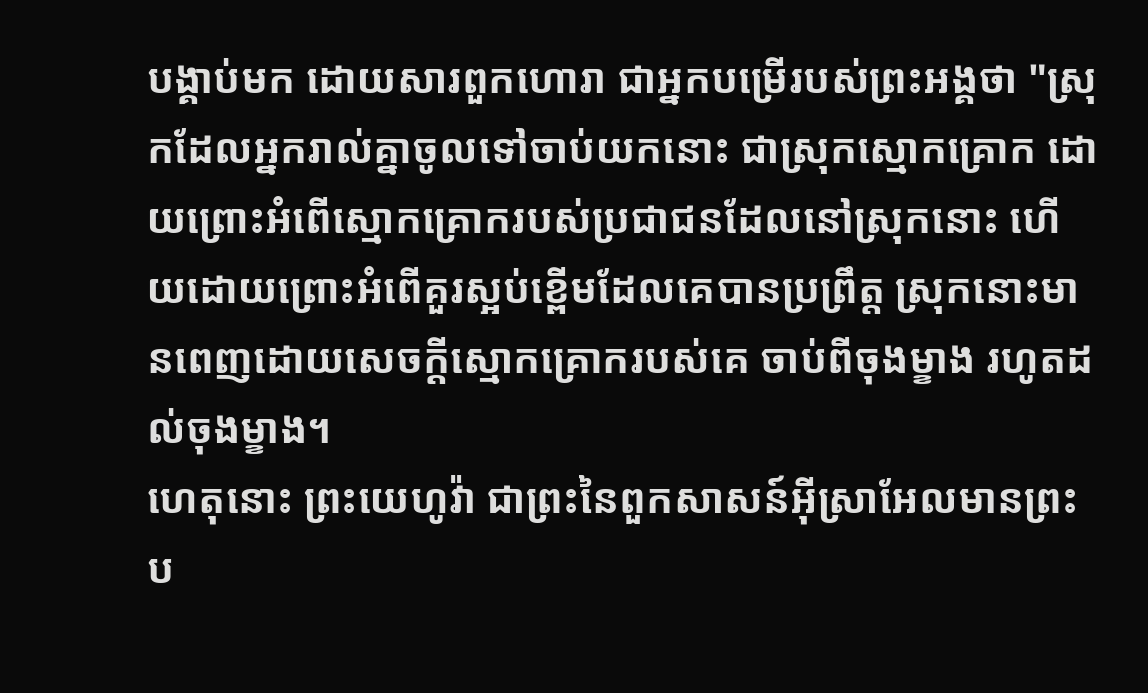បង្គាប់មក ដោយសារពួកហោរា ជាអ្នកបម្រើរបស់ព្រះអង្គថា "ស្រុកដែលអ្នករាល់គ្នាចូលទៅចាប់យកនោះ ជាស្រុកស្មោកគ្រោក ដោយព្រោះអំពើស្មោកគ្រោករបស់ប្រជាជនដែលនៅស្រុកនោះ ហើយដោយព្រោះអំពើគួរស្អប់ខ្ពើមដែលគេបានប្រព្រឹត្ត ស្រុកនោះមានពេញដោយសេចក្ដីស្មោកគ្រោករបស់គេ ចាប់ពីចុងម្ខាង រហូតដល់ចុងម្ខាង។
ហេតុនោះ ព្រះយេហូវ៉ា ជាព្រះនៃពួកសាសន៍អ៊ីស្រាអែលមានព្រះប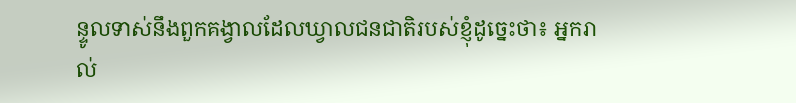ន្ទូលទាស់នឹងពួកគង្វាលដែលឃ្វាលជនជាតិរបស់ខ្ញុំដូច្នេះថា៖ អ្នករាល់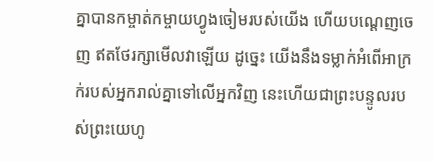គ្នាបានកម្ចាត់កម្ចាយហ្វូងចៀមរបស់យើង ហើយបណ្តេញចេញ ឥតថែរក្សាមើលវាឡើយ ដូច្នេះ យើងនឹងទម្លាក់អំពើអាក្រក់របស់អ្នករាល់គ្នាទៅលើអ្នកវិញ នេះហើយជាព្រះបន្ទូលរបស់ព្រះយេហូ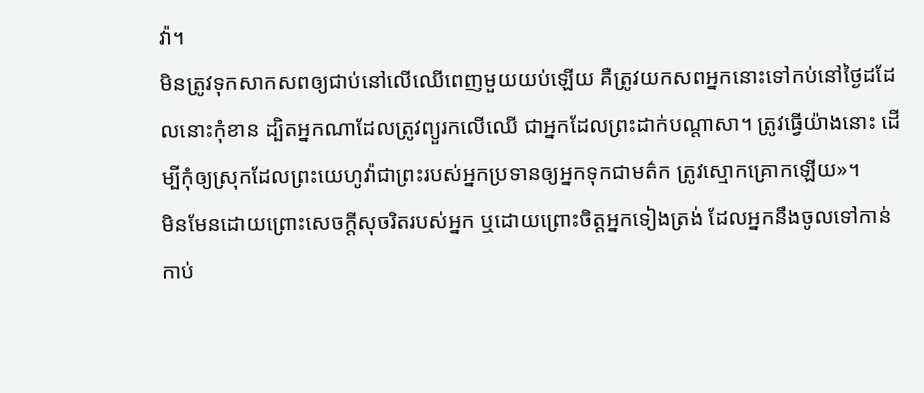វ៉ា។
មិនត្រូវទុកសាកសពឲ្យជាប់នៅលើឈើពេញមួយយប់ឡើយ គឺត្រូវយកសពអ្នកនោះទៅកប់នៅថ្ងៃដដែលនោះកុំខាន ដ្បិតអ្នកណាដែលត្រូវព្យួរកលើឈើ ជាអ្នកដែលព្រះដាក់បណ្ដាសា។ ត្រូវធ្វើយ៉ាងនោះ ដើម្បីកុំឲ្យស្រុកដែលព្រះយេហូវ៉ាជាព្រះរបស់អ្នកប្រទានឲ្យអ្នកទុកជាមត៌ក ត្រូវស្មោកគ្រោកឡើយ»។
មិនមែនដោយព្រោះសេចក្ដីសុចរិតរបស់អ្នក ឬដោយព្រោះចិត្តអ្នកទៀងត្រង់ ដែលអ្នកនឹងចូលទៅកាន់កាប់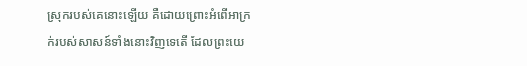ស្រុករបស់គេនោះឡើយ គឺដោយព្រោះអំពើអាក្រក់របស់សាសន៍ទាំងនោះវិញទេតើ ដែលព្រះយេ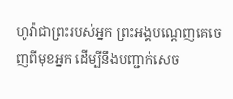ហូវ៉ាជាព្រះរបស់អ្នក ព្រះអង្គបណ្តេញគេចេញពីមុខអ្នក ដើម្បីនឹងបញ្ជាក់សេច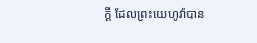ក្ដី ដែលព្រះយេហូវ៉ាបាន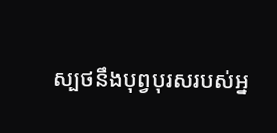ស្បថនឹងបុព្វបុរសរបស់អ្ន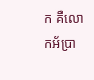ក គឺលោកអ័ប្រា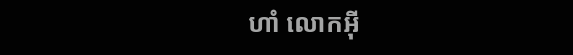ហាំ លោកអ៊ី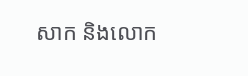សាក និងលោក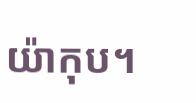យ៉ាកុប។